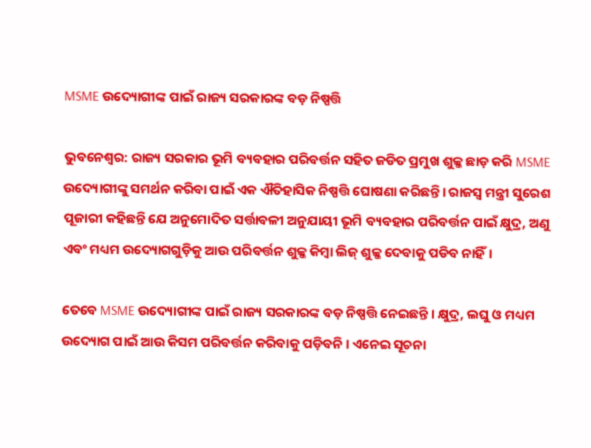MSME ଉଦ୍ୟୋଗୀଙ୍କ ପାଇଁ ରାଜ୍ୟ ସରକାରଙ୍କ ବଡ଼ ନିଷ୍ପତ୍ତି

ଭୁବନେଶ୍ଵର: ରାଜ୍ୟ ସରକାର ଭୂମି ବ୍ୟବହାର ପରିବର୍ତ୍ତନ ସହିତ ଜଡିତ ପ୍ରମୁଖ ଶୁଳ୍କ ଛାଡ଼ କରି MSME ଉଦ୍ୟୋଗୀଙ୍କୁ ସମର୍ଥନ କରିବା ପାଇଁ ଏକ ଐତିହାସିକ ନିଷ୍ପତ୍ତି ଘୋଷଣା କରିଛନ୍ତି। ରାଜସ୍ୱ ମନ୍ତ୍ରୀ ସୁରେଶ ପୂଜାରୀ କହିଛନ୍ତି ଯେ ଅନୁମୋଦିତ ସର୍ତ୍ତାବଳୀ ଅନୁଯାୟୀ ଭୂମି ବ୍ୟବହାର ପରିବର୍ତ୍ତନ ପାଇଁ କ୍ଷୁଦ୍ର, ଅଣୁ ଏବଂ ମଧ୍ୟମ ଉଦ୍ୟୋଗଗୁଡ଼ିକୁ ଆଉ ପରିବର୍ତ୍ତନ ଶୁଳ୍କ କିମ୍ବା ଲିଜ୍ ଶୁଳ୍କ ଦେବାକୁ ପଡିବ ନାହିଁ।

ତେବେ MSME ଉଦ୍ୟୋଗୀଙ୍କ ପାଇଁ ରାଜ୍ୟ ସରକାରଙ୍କ ବଡ଼ ନିଷ୍ପତ୍ତି ନେଇଛନ୍ତି । କ୍ଷୁଦ୍ର, ଲଘୁ ଓ ମଧ୍ୟମ ଉଦ୍ୟୋଗ ପାଇଁ ଆଉ କିସମ ପରିବର୍ତ୍ତନ କରିବାକୁ ପଡ଼ିବନି । ଏନେଇ ସୂଚନା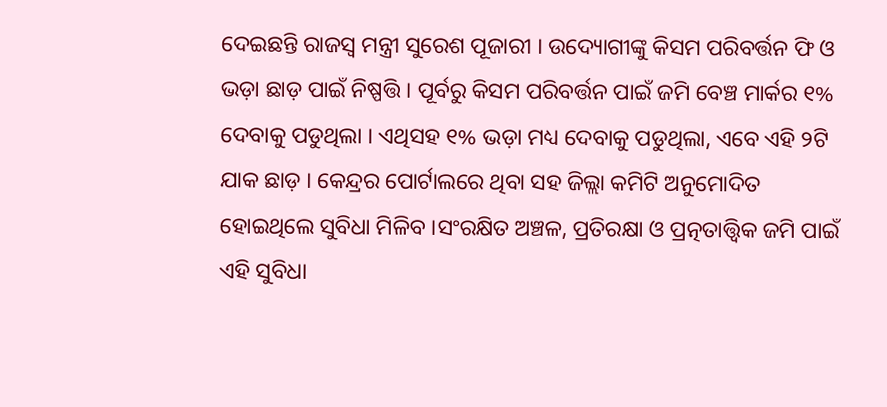ଦେଇଛନ୍ତି ରାଜସ୍ବ ମନ୍ତ୍ରୀ ସୁରେଶ ପୂଜାରୀ । ଉଦ୍ୟୋଗୀଙ୍କୁ କିସମ ପରିବର୍ତ୍ତନ ଫି ଓ ଭଡ଼ା ଛାଡ଼ ପାଇଁ ନିଷ୍ପତ୍ତି । ପୂର୍ବରୁ କିସମ ପରିବର୍ତ୍ତନ ପାଇଁ ଜମି ବେଞ୍ଚ ମାର୍କର ୧% ଦେବାକୁ ପଡୁଥିଲା । ଏଥିସହ ୧% ଭଡ଼ା ମଧ୍ୟ ଦେବାକୁ ପଡୁଥିଲା, ଏବେ ଏହି ୨ଟି ଯାକ ଛାଡ଼ । କେନ୍ଦ୍ରର ପୋର୍ଟାଲରେ ଥିବା ସହ ଜିଲ୍ଲା କମିଟି ଅନୁମୋଦିତ ହୋଇଥିଲେ ସୁବିଧା ମିଳିବ ।ସଂରକ୍ଷିତ ଅଞ୍ଚଳ, ପ୍ରତିରକ୍ଷା ଓ ପ୍ରତ୍ନତାତ୍ତ୍ବିକ ଜମି ପାଇଁ ଏହି ସୁବିଧା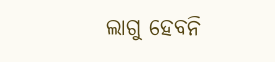ଲାଗୁ ହେବନି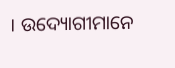। ଉଦ୍ୟୋଗୀମାନେ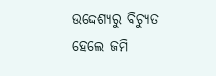ଉଦ୍ଦେଶ୍ୟରୁ ବିଚ୍ୟୁତ ହେଲେ ଜମି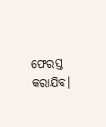ଫେରସ୍ତ କରାଯିବ।